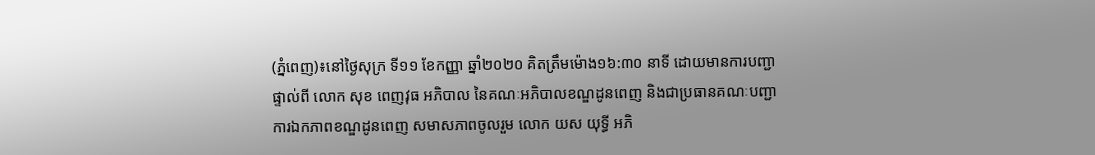(ភ្នំពេញ)៖នៅថ្ងៃសុក្រ ទី១១ ខែកញ្ញា ឆ្នាំ២០២០ គិតត្រឹមម៉ោង១៦:៣០ នាទី ដោយមានការបញ្ជាផ្ទាល់ពី លោក សុខ ពេញវុធ អភិបាល នៃគណៈអភិបាលខណ្ឌដូនពេញ និងជាប្រធានគណៈបញ្ជាការឯកភាពខណ្ឌដូនពេញ សមាសភាពចូលរួម លោក យស យុទ្ធី អភិ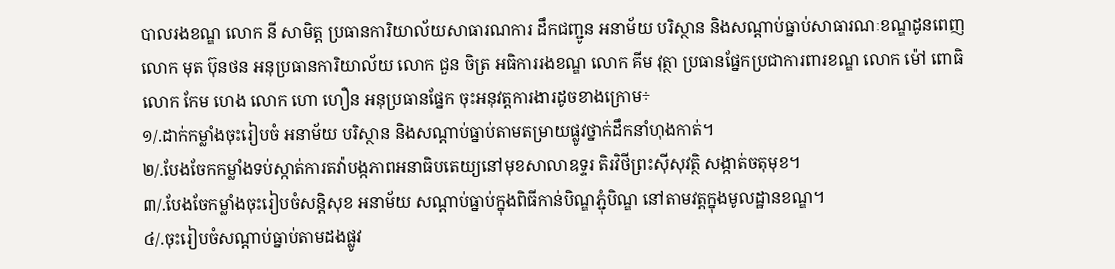បាលរងខណ្ឌ លោក នី សាមិត្ត ប្រធានការិយាល័យសាធារណការ ដឹកជញ្ជូន អនាម័យ បរិស្ថាន និងសណ្ដាប់ធ្នាប់សាធារណៈខណ្ឌដូនពេញ លោក មុត ប៊ុនថន អនុប្រធានការិយាល័យ លោក ជួន ចិត្រ អធិការរងខណ្ឌ លោក គីម វុត្ថា ប្រធានផ្នែកប្រជាការពារខណ្ឌ លោក ម៉ៅ ពោធិ លោក កែម ហេង លោក ហោ ហឿន អនុប្រធានផ្នែក ចុះអនុវត្តការងារដូចខាងក្រោម÷
១/.ដាក់កម្លាំងចុះរៀបចំ អនាម័យ បរិស្ថាន និងសណ្តាប់ធ្នាប់តាមតម្រាយផ្លូវថ្នាក់ដឹកនាំហុងកាត់។
២/.បែងចែកកម្លាំងទប់ស្កាត់ការតវ៉ាបង្កភាពអនាធិបតេយ្យនៅមុខសាលាឧទ្ទរ តិរវិថីព្រះស៊ីសុវត្ថិ សង្កាត់ចតុមុខ។
៣/.បែងចែកម្លាំងចុះរៀបចំសន្តិសុខ អនាម័យ សណ្តាប់ធ្នាប់ក្នុងពិធីកាន់បិណ្ឌភ្ជុំបិណ្ឌ នៅតាមវត្តក្នុងមូលដ្ឋានខណ្ឌ។
៤/.ចុះរៀបចំសណ្តាប់ធ្នាប់តាមដងផ្លូវ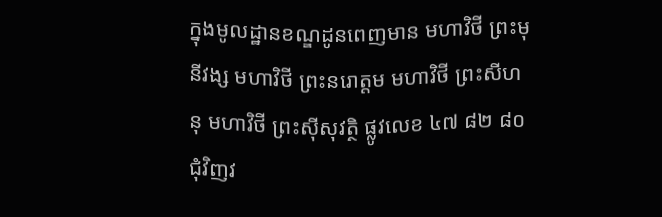ក្នុងមូលដ្ឋានខណ្ឌដូនពេញមាន មហាវិថី ព្រះមុនីវង្ស មហាវិថី ព្រះនរោត្តម មហាវិថី ព្រះសីហនុ មហាវិថី ព្រះស៊ីសុវត្ថិ ផ្លូវលេខ ៤៧ ៨២ ៨០ ជុំវិញវ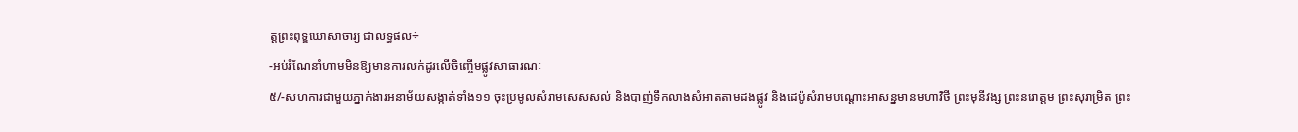ត្តព្រះពុទ្ឌឃោសាចារ្យ ជាលទ្ធផល÷
-អប់រំណែនាំហាមមិនឱ្យមានការលក់ដូរលើចិញ្ចើមផ្លូវសាធារណៈ
៥/-សហការជាមួយភ្នាក់ងារអនាម័យសង្កាត់ទាំង១១ ចុះប្រមូលសំរាមសេសសល់ និងបាញ់ទឹកលាងសំអាតតាមដងផ្លូវ និងដេប៉ូសំរាមបណ្តោះអាសន្នមានមហាវិថី ព្រះមុនីវង្ស ព្រះនរោត្តម ព្រះសុរាម្រិត ព្រះ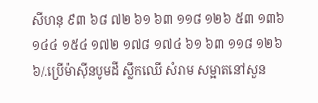សីហនុ ៩៣ ៦៨ ៧២ ៦១ ៦៣ ១១៨ ១២៦ ៥៣ ១៣៦ ១៤៤ ១៥៤ ១៧២ ១៧៨ ១៧៤ ៦១ ៦៣ ១១៨ ១២៦
៦/.ប្រើម៉ាស៊ីនបូមដី ស្លឹកឈើ សំរាម សម្អាតនៅសួន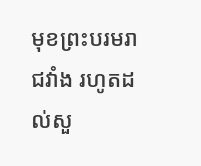មុខព្រះបរមរាជវាំង រហូតដល់សួ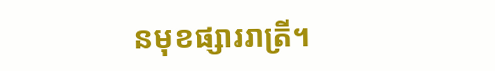នមុខផ្សាររាត្រី។